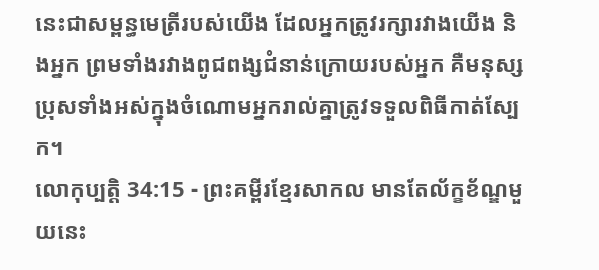នេះជាសម្ពន្ធមេត្រីរបស់យើង ដែលអ្នកត្រូវរក្សារវាងយើង និងអ្នក ព្រមទាំងរវាងពូជពង្សជំនាន់ក្រោយរបស់អ្នក គឺមនុស្សប្រុសទាំងអស់ក្នុងចំណោមអ្នករាល់គ្នាត្រូវទទួលពិធីកាត់ស្បែក។
លោកុប្បត្តិ 34:15 - ព្រះគម្ពីរខ្មែរសាកល មានតែល័ក្ខខ័ណ្ឌមួយនេះ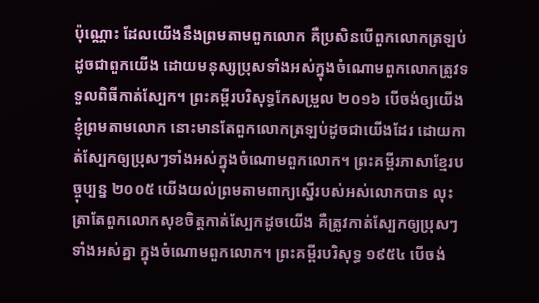ប៉ុណ្ណោះ ដែលយើងនឹងព្រមតាមពួកលោក គឺប្រសិនបើពួកលោកត្រឡប់ដូចជាពួកយើង ដោយមនុស្សប្រុសទាំងអស់ក្នុងចំណោមពួកលោកត្រូវទទួលពិធីកាត់ស្បែក។ ព្រះគម្ពីរបរិសុទ្ធកែសម្រួល ២០១៦ បើចង់ឲ្យយើងខ្ញុំព្រមតាមលោក នោះមានតែពួកលោកត្រឡប់ដូចជាយើងដែរ ដោយកាត់ស្បែកឲ្យប្រុសៗទាំងអស់ក្នុងចំណោមពួកលោក។ ព្រះគម្ពីរភាសាខ្មែរបច្ចុប្បន្ន ២០០៥ យើងយល់ព្រមតាមពាក្យស្នើរបស់អស់លោកបាន លុះត្រាតែពួកលោកសុខចិត្តកាត់ស្បែកដូចយើង គឺត្រូវកាត់ស្បែកឲ្យប្រុសៗទាំងអស់គ្នា ក្នុងចំណោមពួកលោក។ ព្រះគម្ពីរបរិសុទ្ធ ១៩៥៤ បើចង់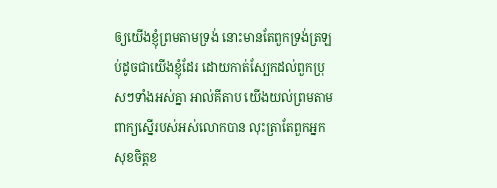ឲ្យយើងខ្ញុំព្រមតាមទ្រង់ នោះមានតែពួកទ្រង់ត្រឡប់ដូចជាយើងខ្ញុំដែរ ដោយកាត់ស្បែកដល់ពួកប្រុសៗទាំងអស់គ្នា អាល់គីតាប យើងយល់ព្រមតាមពាក្យស្នើរបស់អស់លោកបាន លុះត្រាតែពួកអ្នកសុខចិត្តខ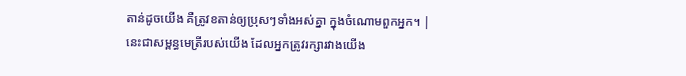តាន់ដូចយើង គឺត្រូវខតាន់ឲ្យប្រុសៗទាំងអស់គ្នា ក្នុងចំណោមពួកអ្នក។ |
នេះជាសម្ពន្ធមេត្រីរបស់យើង ដែលអ្នកត្រូវរក្សារវាងយើង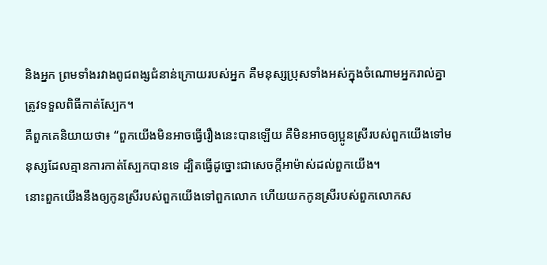និងអ្នក ព្រមទាំងរវាងពូជពង្សជំនាន់ក្រោយរបស់អ្នក គឺមនុស្សប្រុសទាំងអស់ក្នុងចំណោមអ្នករាល់គ្នាត្រូវទទួលពិធីកាត់ស្បែក។
គឺពួកគេនិយាយថា៖ “ពួកយើងមិនអាចធ្វើរឿងនេះបានឡើយ គឺមិនអាចឲ្យប្អូនស្រីរបស់ពួកយើងទៅមនុស្សដែលគ្មានការកាត់ស្បែកបានទេ ដ្បិតធ្វើដូច្នោះជាសេចក្ដីអាម៉ាស់ដល់ពួកយើង។
នោះពួកយើងនឹងឲ្យកូនស្រីរបស់ពួកយើងទៅពួកលោក ហើយយកកូនស្រីរបស់ពួកលោកស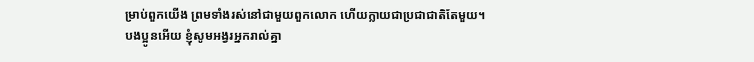ម្រាប់ពួកយើង ព្រមទាំងរស់នៅជាមួយពួកលោក ហើយក្លាយជាប្រជាជាតិតែមួយ។
បងប្អូនអើយ ខ្ញុំសូមអង្វរអ្នករាល់គ្នា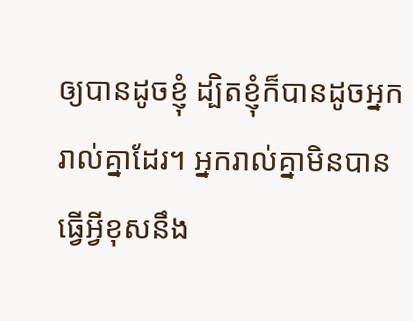ឲ្យបានដូចខ្ញុំ ដ្បិតខ្ញុំក៏បានដូចអ្នករាល់គ្នាដែរ។ អ្នករាល់គ្នាមិនបានធ្វើអ្វីខុសនឹង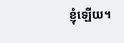ខ្ញុំឡើយ។